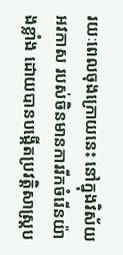រយៈពេលចុងក្រោយនេះ នៅក្នុងវិស័យអវកាស របស់ចិនមានការរីកចំរើនយ៉ាងខ្លាំង ដោយបានបង្កើតប្រវត្តិសាស្ត្រប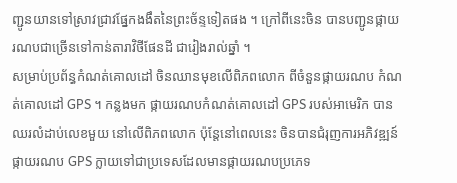ញ្ជូនយានទៅស្រាវជ្រាវផ្នែកងងឹតនៃព្រះច័ន្ទទៀតផង ។ ក្រៅពីនេះចិន បានបញ្ជូនផ្កាយរណបជាច្រើនទៅកាន់តារាវិថីផែនដី ជារៀងរាល់ឆ្នាំ ។
សម្រាប់ប្រព័ន្ធកំណត់គោលដៅ ចិនឈានមុខលើពិភពលោក ពីចំនួនផ្កាយរណប កំណត់គោលដៅ GPS ។ កន្លងមក ផ្កាយរណបកំណត់គោលដៅ GPS របស់អាមេរិក បានឈរលំដាប់លេខមួយ នៅលើពិភពលោក ប៉ុន្តែនៅពេលនេះ ចិនបានជំរុញការអភិវឌ្ឍន៍ផ្កាយរណប GPS ក្លាយទៅជាប្រទេសដែលមានផ្កាយរណបប្រភេទ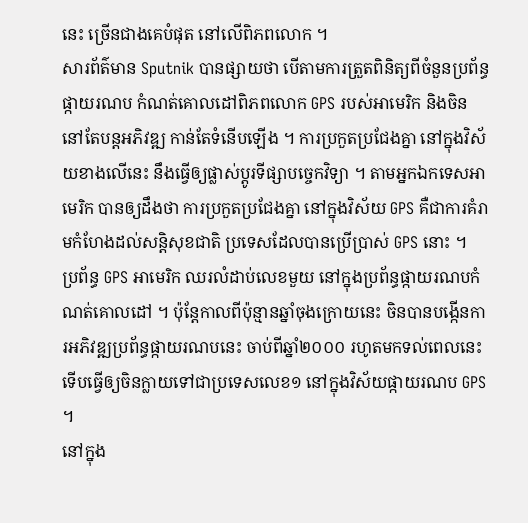នេះ ច្រើនជាងគេបំផុត នៅលើពិភពលោក ។
សារព័ត៌មាន Sputnik បានផ្សាយថា បើតាមការត្រួតពិនិត្យពីចំនួនប្រព័ន្ធផ្កាយរណប កំណត់គោលដៅពិភពលោក GPS របស់អាមេរិក និងចិន នៅតែបន្តអភិវឌ្ឍ កាន់តែទំនើបឡើង ។ ការប្រកួតប្រជែងគ្នា នៅក្នុងវិស័យខាងលើនេះ នឹងធ្វើឲ្យផ្លាស់ប្តូរទីផ្សាបច្ចេកវិទ្យា ។ តាមអ្នកឯកទេសអាមេរិក បានឲ្យដឹងថា ការប្រកួតប្រជែងគ្នា នៅក្នុងវិស័យ GPS គឺជាការគំរាមកំហែងដល់សន្តិសុខជាតិ ប្រទេសដែលបានប្រើប្រាស់ GPS នោះ ។
ប្រព័ន្ធ GPS អាមេរិក ឈរលំដាប់លេខមួយ នៅក្នុងប្រព័ន្ធផ្កាយរណបកំណត់គោលដៅ ។ ប៉ុន្តែកាលពីប៉ុន្មានឆ្នាំចុងក្រោយនេះ ចិនបានបង្កើនការអភិវឌ្ឍប្រព័ន្ធផ្កាយរណបនេះ ចាប់ពីឆ្នាំ២០០០ រហូតមកទល់ពេលនេះ ទើបធ្វើឲ្យចិនក្លាយទៅជាប្រទេសលេខ១ នៅក្នុងវិស័យផ្កាយរណប GPS ។
នៅក្នុង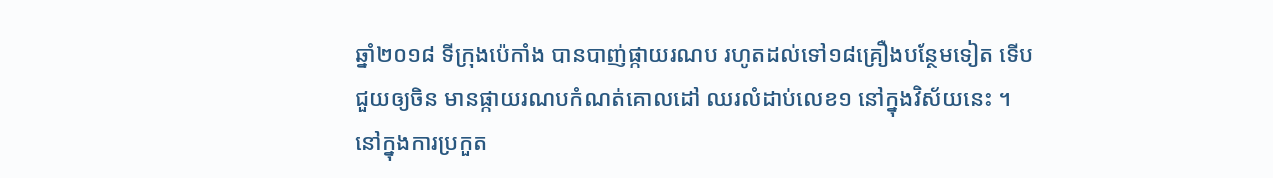ឆ្នាំ២០១៨ ទីក្រុងប៉េកាំង បានបាញ់ផ្កាយរណប រហូតដល់ទៅ១៨គ្រឿងបន្ថែមទៀត ទើបជួយឲ្យចិន មានផ្កាយរណបកំណត់គោលដៅ ឈរលំដាប់លេខ១ នៅក្នុងវិស័យនេះ ។ នៅក្នុងការប្រកួត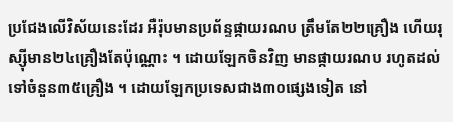ប្រជែងលើវិស័យនេះដែរ អឺរ៉ុបមានប្រព័ន្ទផ្កាយរណប ត្រឹមតែ២២គ្រឿង ហើយរុស្ស៊ីមាន២៤គ្រឿងតែប៉ុណ្ណោះ ។ ដោយឡែកចិនវិញ មានផ្កាយរណប រហូតដល់ទៅចំនួន៣៥គ្រឿង ។ ដោយឡែកប្រទេសជាង៣០ផ្សេងទៀត នៅ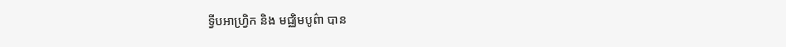ទ្វីបអាហ្វ្រិក និង មជ្ឈិមបូព៌ា បាន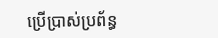ប្រើប្រាស់ប្រព័ន្ធ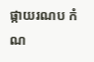ផ្កាយរណប កំណ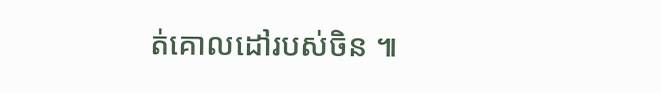ត់គោលដៅរបស់ចិន ៕